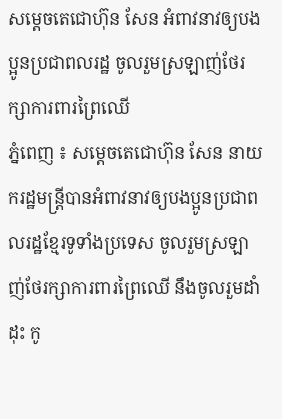សម្តេចតេជោហ៊ុន សែន អំពាវនាវឲ្យបងប្អូនប្រជាពលរដ្ឋ ចូលរួមស្រឡាញ់ថែរក្សាការពារព្រៃឈើ
ភ្នំពេញ ៖ សម្តេចតេជោហ៊ុន សែន នាយករដ្ឋមន្ត្រីបានអំពាវនាវឲ្យបងប្អូនប្រជាពលរដ្ឋខ្មែរទូទាំងប្រទេស ចូលរួមស្រឡាញ់ថែរក្សាការពារព្រៃឈើ នឹងចូលរួមដាំដុះ កូ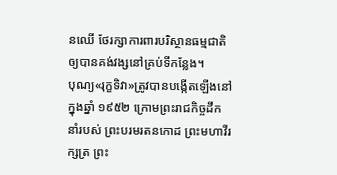នឈើ ថែរក្សាការពារបរិស្ថានធម្មជាតិ ឲ្យបានគង់វង្សនៅគ្រប់ទីកន្លែង។
បុណ្យ«រុក្ខទិវា»ត្រូវបានបង្កើតឡើងនៅក្នុងឆ្នាំ ១៩៥២ ក្រោមព្រះរាជកិច្ចដឹកនាំរបស់ ព្រះបរមរតនកោដ ព្រះមហាវីរក្សត្រ ព្រះ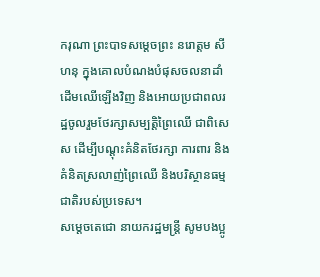ករុណា ព្រះបាទសម្តេចព្រះ នរោត្តម សីហនុ ក្នុងគោលបំណងបំផុសចលនាដាំដើមឈើឡើងវិញ និងអោយប្រជាពលរដ្ឋចូលរួមថែរក្សាសម្បត្ដិព្រៃឈើ ជាពិសេស ដើម្បីបណ្តុះគំនិតថែរក្សា ការពារ និងគំនិតស្រលាញ់ព្រៃឈើ និងបរិស្ថានធម្មជាតិរបស់ប្រទេស។
សម្តេចតេជោ នាយករដ្ឋមន្រ្តី សូមបងប្អូ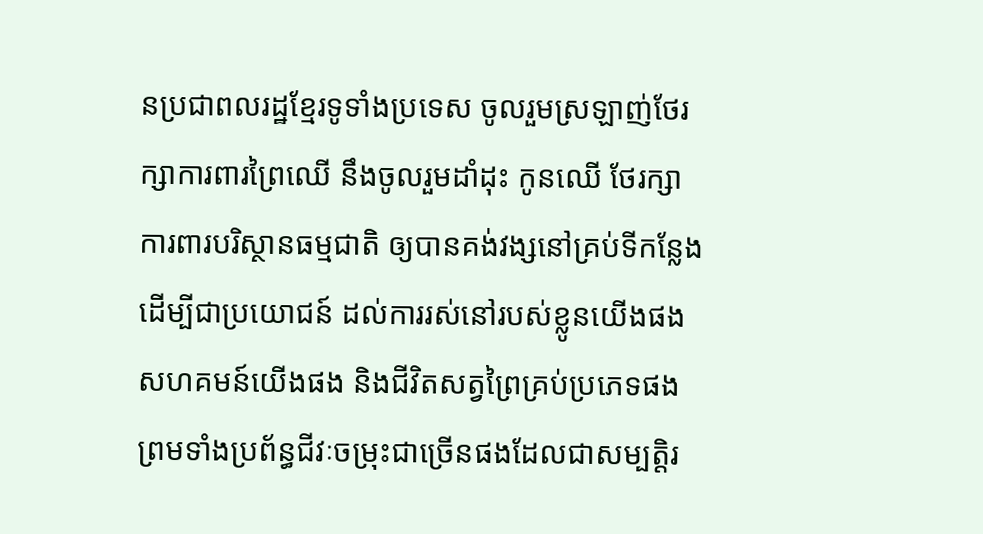នប្រជាពលរដ្ឋខ្មែរទូទាំងប្រទេស ចូលរួមស្រឡាញ់ថែរក្សាការពារព្រៃឈើ នឹងចូលរួមដាំដុះ កូនឈើ ថែរក្សាការពារបរិស្ថានធម្មជាតិ ឲ្យបានគង់វង្សនៅគ្រប់ទីកន្លែង ដើម្បីជាប្រយោជន៍ ដល់ការរស់នៅរបស់ខ្លូនយើងផង សហគមន៍យើងផង និងជីវិតសត្វព្រៃគ្រប់ប្រភេទផង ព្រមទាំងប្រព័ន្ធជីវៈចម្រុះជាច្រើនផងដែលជាសម្បត្តិរ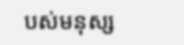បស់មនុស្ស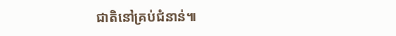ជាតិនៅគ្រប់ជំនាន់៕